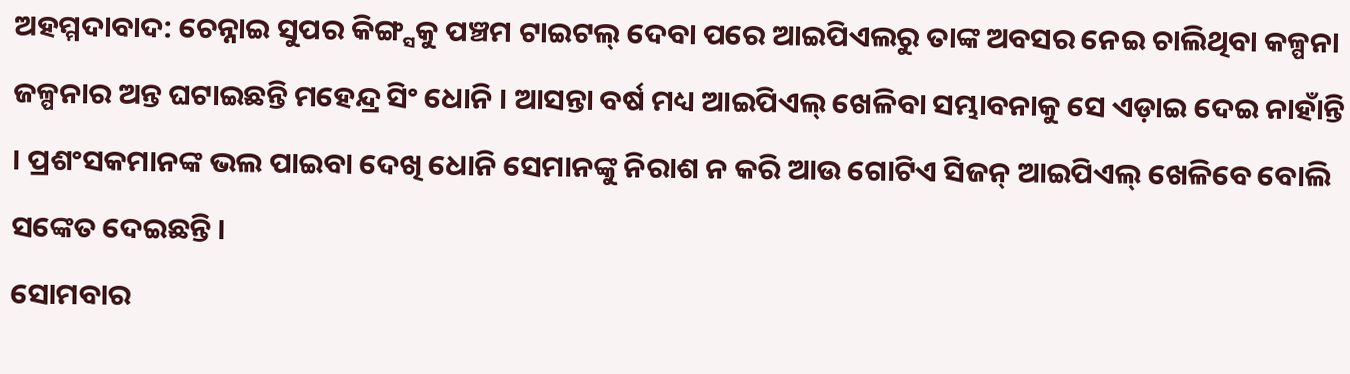ଅହମ୍ମଦାବାଦ: ଚେନ୍ନାଇ ସୁପର କିଙ୍ଗ୍ସକୁ ପଞ୍ଚମ ଟାଇଟଲ୍ ଦେବା ପରେ ଆଇପିଏଲରୁ ତାଙ୍କ ଅବସର ନେଇ ଚାଲିଥିବା କଳ୍ପନା ଜଳ୍ପନାର ଅନ୍ତ ଘଟାଇଛନ୍ତି ମହେନ୍ଦ୍ର ସିଂ ଧୋନି । ଆସନ୍ତା ବର୍ଷ ମଧ୍ୟ ଆଇପିଏଲ୍ ଖେଳିବା ସମ୍ଭାବନାକୁ ସେ ଏଡ଼ାଇ ଦେଇ ନାହାଁନ୍ତି । ପ୍ରଶଂସକମାନଙ୍କ ଭଲ ପାଇବା ଦେଖି ଧୋନି ସେମାନଙ୍କୁ ନିରାଶ ନ କରି ଆଉ ଗୋଟିଏ ସିଜନ୍ ଆଇପିଏଲ୍ ଖେଳିବେ ବୋଲି ସଙ୍କେତ ଦେଇଛନ୍ତି ।
ସୋମବାର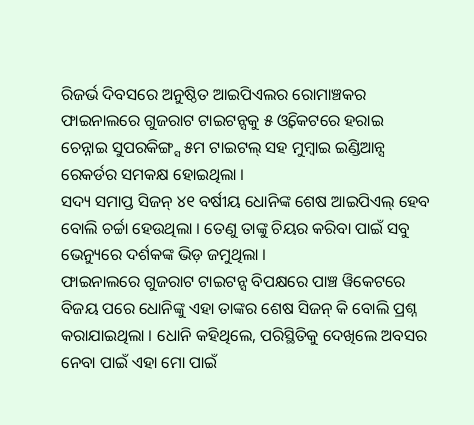ରିଜର୍ଭ ଦିବସରେ ଅନୁଷ୍ଠିତ ଆଇପିଏଲର ରୋମାଞ୍ଚକର ଫାଇନାଲରେ ଗୁଜରାଟ ଟାଇଟନ୍ସକୁ ୫ ଓ୍ବିକେଟରେ ହରାଇ ଚେନ୍ନାଇ ସୁପରକିଙ୍ଗ୍ସ ୫ମ ଟାଇଟଲ୍ ସହ ମୁମ୍ବାଇ ଇଣ୍ଡିଆନ୍ସ ରେକର୍ଡର ସମକକ୍ଷ ହୋଇଥିଲା ।
ସଦ୍ୟ ସମାପ୍ତ ସିଜନ୍ ୪୧ ବର୍ଷୀୟ ଧୋନିଙ୍କ ଶେଷ ଆଇପିଏଲ୍ ହେବ ବୋଲି ଚର୍ଚ୍ଚା ହେଉଥିଲା । ତେଣୁ ତାଙ୍କୁ ଚିୟର କରିବା ପାଇଁ ସବୁ ଭେନ୍ୟୁରେ ଦର୍ଶକଙ୍କ ଭିଡ଼ ଜମୁଥିଲା ।
ଫାଇନାଲରେ ଗୁଜରାଟ ଟାଇଟନ୍ସ ବିପକ୍ଷରେ ପାଞ୍ଚ ୱିକେଟରେ ବିଜୟ ପରେ ଧୋନିଙ୍କୁ ଏହା ତାଙ୍କର ଶେଷ ସିଜନ୍ କି ବୋଲି ପ୍ରଶ୍ନ କରାଯାଇଥିଲା । ଧୋନି କହିଥିଲେ, ପରିସ୍ଥିତିକୁ ଦେଖିଲେ ଅବସର ନେବା ପାଇଁ ଏହା ମୋ ପାଇଁ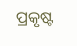ପ୍ରକୃଷ୍ଟ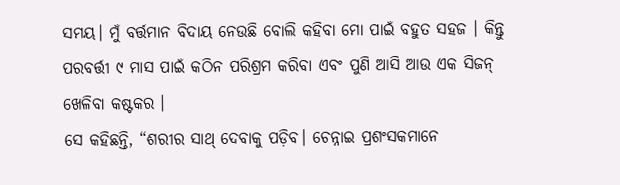ସମୟ। ମୁଁ ବର୍ତ୍ତମାନ ବିଦାୟ ନେଉଛି ବୋଲି କହିବା ମୋ ପାଇଁ ବହୁତ ସହଜ । କିନ୍ତୁ ପରବର୍ତ୍ତୀ ୯ ମାସ ପାଇଁ କଠିନ ପରିଶ୍ରମ କରିବା ଏବଂ ପୁଣି ଆସି ଆଉ ଏକ ସିଜନ୍ ଖେଳିବା କଷ୍ଟକର ।
ସେ କହିଛନ୍ତି, “ଶରୀର ସାଥ୍ ଦେବାକୁ ପଡ଼ିବ। ଚେନ୍ନାଇ ପ୍ରଶଂସକମାନେ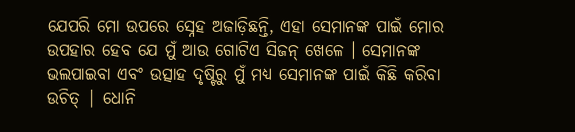ଯେପରି ମୋ ଉପରେ ସ୍ନେହ ଅଜାଡ଼ିଛନ୍ତି, ଏହା ସେମାନଙ୍କ ପାଇଁ ମୋର ଉପହାର ହେବ ଯେ ମୁଁ ଆଉ ଗୋଟିଏ ସିଜନ୍ ଖେଳେ । ସେମାନଙ୍କ ଭଲପାଇବା ଏବଂ ଉତ୍ସାହ ଦୃଷ୍ଟିରୁ ମୁଁ ମଧ୍ୟ ସେମାନଙ୍କ ପାଇଁ କିଛି କରିବା ଉଚିତ୍ | ଧୋନି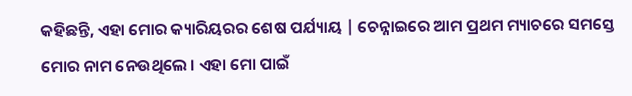କହିଛନ୍ତି, ଏହା ମୋର କ୍ୟାରିୟରର ଶେଷ ପର୍ଯ୍ୟାୟ | ଚେନ୍ନାଇରେ ଆମ ପ୍ରଥମ ମ୍ୟାଚରେ ସମସ୍ତେ ମୋର ନାମ ନେଉଥିଲେ । ଏହା ମୋ ପାଇଁ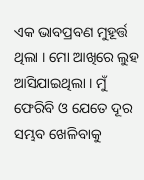ଏକ ଭାବପ୍ରବଣ ମୁହୂର୍ତ୍ତ ଥିଲା । ମୋ ଆଖିରେ ଲୁହ ଆସିଯାଇଥିଲା । ମୁଁ ଫେରିବି ଓ ଯେତେ ଦୂର ସମ୍ଭବ ଖେଳିବାକୁ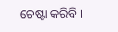ଚେଷ୍ଟା କରିବି ।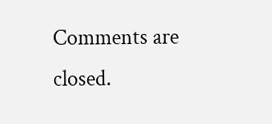Comments are closed.